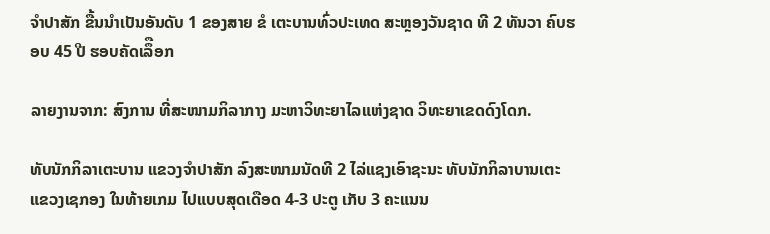ຈຳປາສັກ ຂື້ນນຳເປັນອັນດັບ 1 ຂອງສາຍ ຂໍ ເຕະບານທົ່ວປະເທດ ສະຫຼອງວັນຊາດ ທີ 2 ທັນວາ ຄົບຮອບ 45 ປີ ຮອບຄັດເລຶືອກ

ລາຍງານຈາກ: ສົງການ ທີ່ສະໜາມກິລາກາງ ມະຫາວິທະຍາໄລແຫ່ງຊາດ ວິທະຍາເຂດດົງໂດກ.

ທັບນັກກິລາເຕະບານ ແຂວງຈຳປາສັກ ລົງສະໜາມນັດທີ 2 ໄລ່ແຊງເອົາຊະນະ ທັບນັກກິລາບານເຕະແຂວງເຊກອງ ໃນທ້າຍເກມ ໄປແບບສຸດເດືອດ 4-3 ປະຕູ ເກັບ 3 ຄະແນນ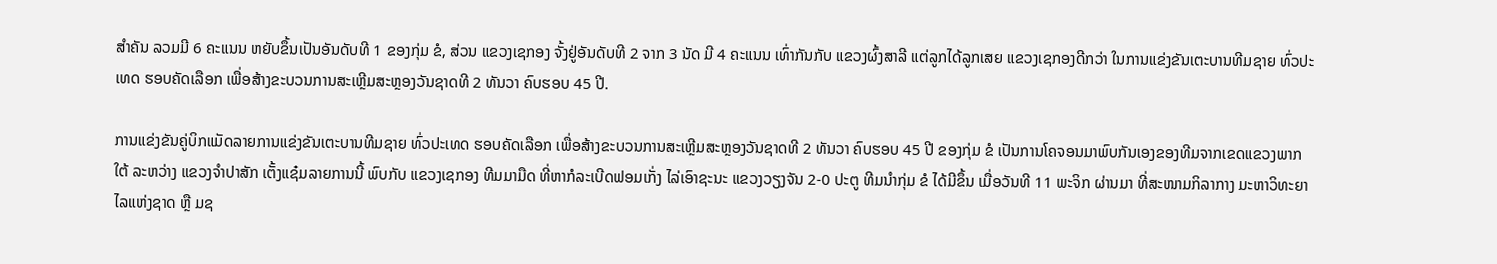ສຳຄັນ ລວມມີ 6 ຄະແນນ ຫຍັບຂຶ້ນເປັນອັນດັບທີ 1 ຂອງກຸ່ມ ຂໍ, ສ່ວນ ແຂວງເຊກອງ ຈັ້ງຢູ່ອັນດັບທີ 2 ຈາກ 3 ນັດ ມີ 4 ຄະແນນ ເທົ່າກັນກັບ ແຂວງຜົ້ງສາລີ ແຕ່ລູກໄດ້ລູກເສຍ ແຂວງເຊກອງດີກວ່າ ໃນການແຂ່ງຂັນເຕະບານທີມຊາຍ ທົ່ວປະເທດ ຮອບຄັດເລືອກ ເພື່ອສ້າງຂະບວນການສະເຫຼີມສະຫຼອງວັນຊາດທີ 2 ທັນວາ ຄົບຮອບ 45 ປີ.

ການແຂ່ງຂັນຄູ່ບິກແມັດລາຍການແຂ່ງຂັນເຕະບານທີມຊາຍ ທົ່ວປະເທດ ຮອບຄັດເລືອກ ເພື່ອສ້າງຂະບວນການສະເຫຼີມສະຫຼອງວັນຊາດທີ 2 ທັນວາ ຄົບຮອບ 45 ປີ ຂອງກຸ່ມ ຂໍ ເປັນການໂຄຈອນມາພົບກັນເອງຂອງທີມຈາກເຂດແຂວງພາກໃຕ້ ລະຫວ່າງ ແຂວງຈຳປາສັກ ເຕັ້ງແຊ໋ມລາຍການນີ້ ພົບກັບ ແຂວງເຊກອງ ທີມມາມືດ ທີ່ຫາກໍລະເບີດຟອມເກັ່ງ ໄລ່ເອົາຊະນະ ແຂວງວຽງຈັນ 2-0 ປະຕູ ທີມນຳກຸ່ມ ຂໍ ໄດ້ມີຂຶ້ນ ເມື່ອວັນທີ 11 ພະຈິກ ຜ່ານມາ ທີ່ສະໜາມກິລາກາງ ມະຫາວິທະຍາໄລແຫ່ງຊາດ ຫຼື ມຊ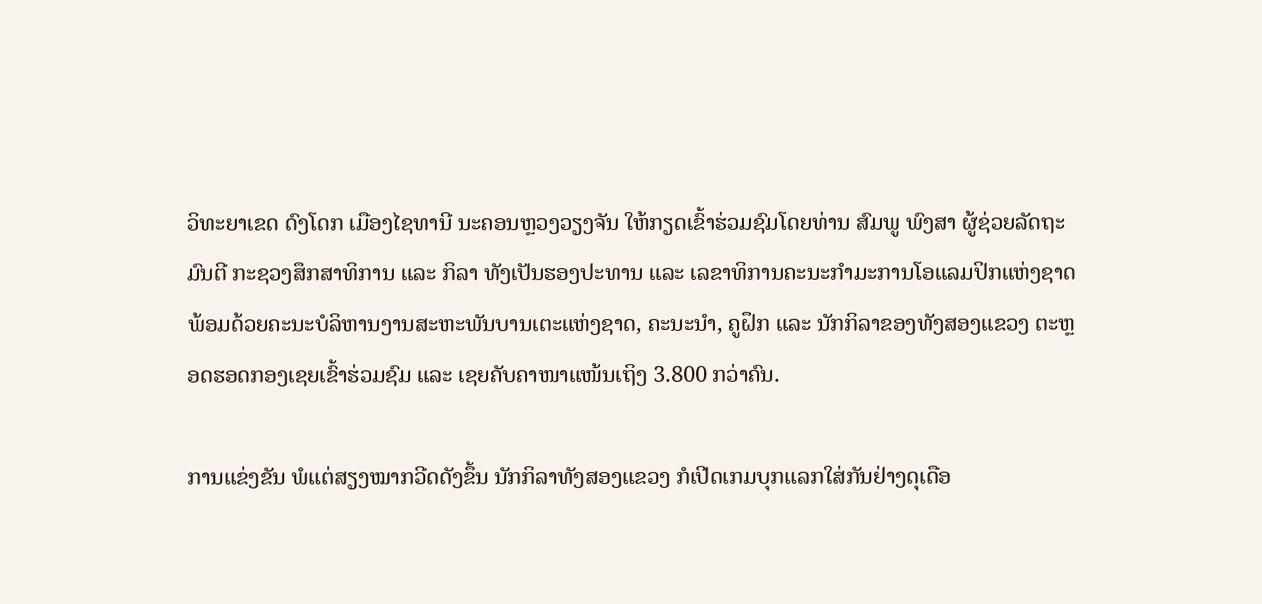ວິທະຍາເຂດ ດົງໂດກ ເມືອງໄຊທານີ ນະຄອນຫຼວງວຽງຈັນ ໃຫ້ກຽດເຂົ້າຮ່ວມຊົມໂດຍທ່ານ ສົມພູ ພົງສາ ຜູ້ຊ່ວຍລັດຖະມົນຕີ ກະຊວງສຶກສາທິການ ແລະ ກິລາ ທັງເປັນຮອງປະທານ ແລະ ເລຂາທິການຄະນະກຳມະການໂອແລມປິກແຫ່ງຊາດ ພ້ອມດ້ວຍຄະນະບໍລິຫານງານສະຫະພັນບານເຕະແຫ່ງຊາດ, ຄະນະນຳ, ຄູຝຶກ ແລະ ນັກກິລາຂອງທັງສອງແຂວງ ຕະຫຼອດຮອດກອງເຊຍເຂົ້າຮ່ວມຊົມ ແລະ ເຊຍຄັບຄາໜາແໜ້ນເຖິງ 3.800 ກວ່າຄົນ.

ການແຂ່ງຂັນ ພໍແຕ່ສຽງໝາກວີດດັງຂຶ້ນ ນັກກິລາທັງສອງແຂວງ ກໍເປີດເກມບຸກແລກໃສ່ກັນຢ່າງດຸເດືອ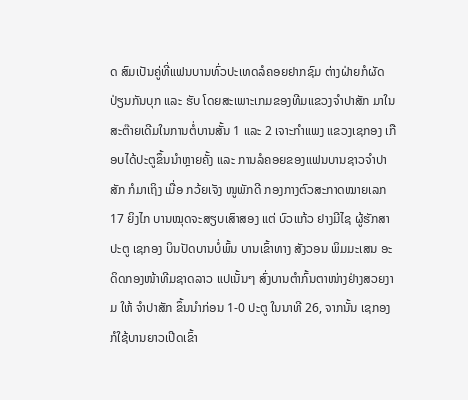ດ ສົມເປັນຄູ່ທີ່ແຟນບານທົ່ວປະເທດລໍຄອຍຢາກຊົມ ຕ່າງຝ່າຍກໍຜັດປ່ຽນກັນບຸກ ແລະ ຮັບ ໂດຍສະເພາະເກມຂອງທີມແຂວງຈຳປາສັກ ມາໃນສະຕ໊າຍເດີມໃນການຕໍ່ບານສັ້ນ 1 ແລະ 2 ເຈາະກຳແພງ ແຂວງເຊກອງ ເກືອບໄດ້ປະຕູຂຶ້ນນຳຫຼາຍຄັ້ງ ແລະ ການລໍຄອຍຂອງແຟນບານຊາວຈຳປາສັກ ກໍມາເຖິງ ເມື່ອ ກວ້ຍເຈັງ ໜູພັກດີ ກອງກາງຕົວສະກາດໝາຍເລກ 17 ຍິງໄກ ບານໝຸດຈະສຽບເສົາສອງ ແຕ່ ບົວແກ້ວ ຢາງມີໄຊ ຜູ້ຮັກສາປະຕູ ເຊກອງ ບິນປັດບານບໍ່ພົ້ນ ບານເຂົ້າທາງ ສັງວອນ ພິມມະເສນ ອະດິດກອງໜ້າທີມຊາດລາວ ແປເນັ້ນໆ ສົ່ງບານຕຳກົ້ນຕາໜ່າງຢ່າງສວຍງາມ ໃຫ້ ຈຳປາສັກ ຂຶ້ນນຳກ່ອນ 1-0 ປະຕູ ໃນນາທີ 26, ຈາກນັ້ນ ເຊກອງ ກໍໃຊ້ບານຍາວເປີດເຂົ້າ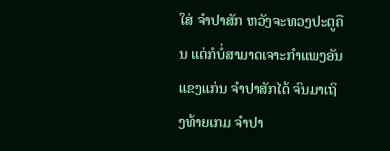ໃສ່ ຈຳປາສັກ ຫວັງຈະທວງປະຕູຄືນ ແຕ່ກໍບໍ່ສາມາດເຈາະກຳແພງອັນແຂງແກ່ນ ຈຳປາສັກໄດ້ ຈົນມາເຖິງທ້າຍເກມ ຈຳປາ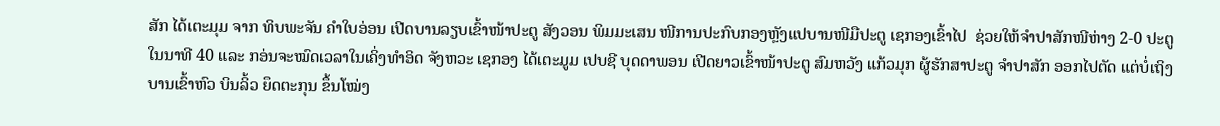ສັກ ໄດ້ເຕະມຸມ ຈາກ ທິບພະຈັນ ຄຳໃບອ່ອນ ເປີດບານລຽບເຂົ້າໜ້າປະຕູ ສັງວອນ ພິມມະເສນ ໜີການປະກົບກອງຫຼັງແປບານໜີມືປະຕູ ເຊກອງເຂົ້າໄປ  ຊ່ວຍໃຫ້ຈຳປາສັກໜີຫ່າງ 2-0 ປະຕູ ໃນນາທີ 40 ແລະ ກອ່ນຈະໝົດເວລາໃນເຄິ່ງທຳອິດ ຈັງຫວະ ເຊກອງ ໄດ້ເຕະມູມ ເປບຊີ ບຸດດາພອນ ເປີດຍາວເຂົ້າໜ້າປະຕູ ສົມຫວັງ ແກ້ວມຸກ ຜູ້ຮັກສາປະຕູ ຈຳປາສັກ ອອກໄປຕັດ ແຕ່ບໍ່ເຖິງ ບານເຂົ້າຫົວ ບິນລິ້ວ ຍຶດຕະກຸນ ຂຶ້ນໂໝ່ງ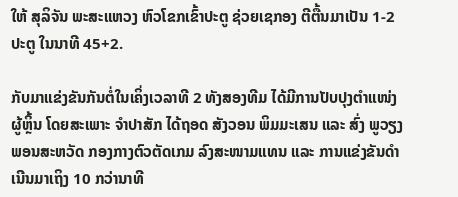ໃຫ້ ສຸລິຈັນ ພະສະແຫວງ ຫົວໂຂກເຂົ້າປະຕູ ຊ່ວຍເຊກອງ ຕີຕື້ນມາເປັນ 1-2 ປະຕູ ໃນນາທີ 45+2.

ກັບມາແຂ່ງຂັນກັນຕໍ່ໃນເຄິ່ງເວລາທີ 2 ທັງສອງທີມ ໄດ້ມີການປັບປຸງຕຳແໜ່ງຜູ້ຫຼິ້ນ ໂດຍສະເພາະ ຈຳປາສັກ ໄດ້ຖອດ ສັງວອນ ພິມມະເສນ ແລະ ສົ່ງ ພູວຽງ ພອນສະຫວັດ ກອງກາງຕົວຕັດເກມ ລົງສະໜາມແທນ ແລະ ການແຂ່ງຂັນດຳເນີນມາເຖິງ 10 ກວ່ານາທີ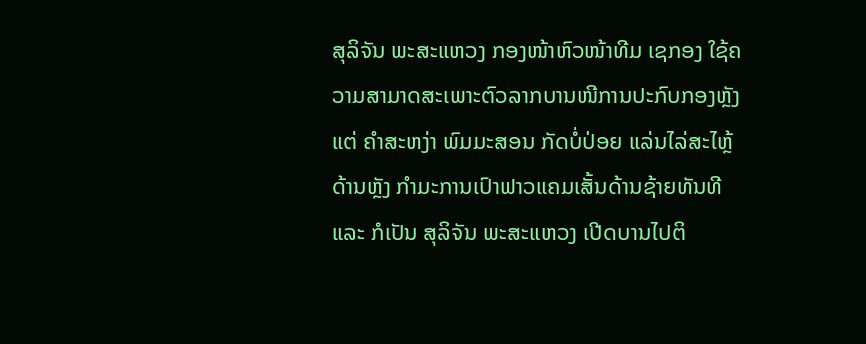ສຸລິຈັນ ພະສະແຫວງ ກອງໜ້າຫົວໜ້າທີມ ເຊກອງ ໃຊ້ຄວາມສາມາດສະເພາະຕົວລາກບານໜີການປະກົບກອງຫຼັງ ແຕ່ ຄຳສະຫງ່າ ພົມມະສອນ ກັດບໍ່ປ່ອຍ ແລ່ນໄລ່ສະໄຫຼ້ດ້ານຫຼັງ ກຳມະການເປົາຟາວແຄມເສັ້ນດ້ານຊ້າຍທັນທີ ແລະ ກໍເປັນ ສຸລິຈັນ ພະສະແຫວງ ເປີດບານໄປຕິ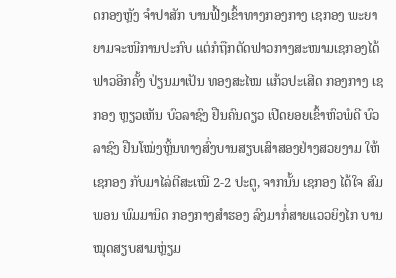ດກອງຫຼັງ ຈຳປາສັກ ບານຟົ້ງເຂົ້າທາງກອງກາງ ເຊກອງ ພະຍາຍາມຈະໜີການປະກົບ ແຕ່ກໍຖືກຕັດຟາວກາງສະໜາມເຊກອງໄດ້ຟາວອີກຄັ້ງ ປ່ຽນມາເປັນ ທອງສະໄໝ ແກ້ວປະເສີດ ກອງກາງ ເຊກອງ ຫຼຽວເຫັນ ບົວລາຊົງ ຢືນຄົນດຽວ ເປີດຍອຍເຂົ້າຫົວພໍດີ ບົວລາຊົງ ຢືນໂໝ່ງຫຼິ້ນທາງສົ່ງບານສຽບເສົາສອງຢ່າງສວຍງາມ ໃຫ້ ເຊກອງ ກັບມາໄລ່ຕີສະເໝີ 2-2 ປະຕູ, ຈາກນັ້ນ ເຊກອງ ໄດ້ໃຈ ສົມພອນ ພົມມານິດ ກອງກາງສຳຮອງ ລົງມາກໍ່ສາຍແວວຍິງໄກ ບານໝຸດສຽບສາມຫຼ່ຽມ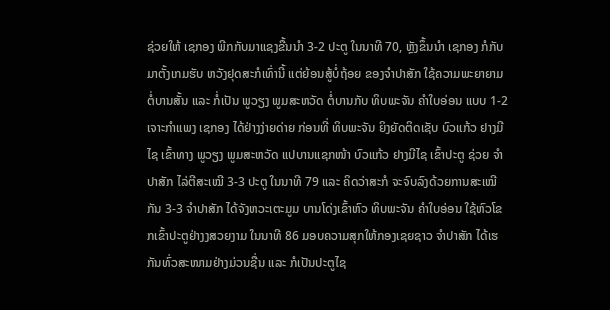ຊ່ວຍໃຫ້ ເຊກອງ ພີກກັບມາແຊງຂື້ນນຳ 3-2 ປະຕູ ໃນນາທີ 70, ຫຼັງຂຶ້ນນຳ ເຊກອງ ກໍກັບມາຕັ້ງເກມຮັບ ຫວັງຢຸດສະກໍເທົ່ານີ້ ແຕ່ຍ້ອນສູ້ບໍ່ຖ້ອຍ ຂອງຈຳປາສັກ ໃຊ້ຄວາມພະຍາຍາມຕໍ່ບານສັ້ນ ແລະ ກໍ່ເປັນ ພູວຽງ ພູມສະຫວັດ ຕໍ່ບານກັບ ທິບພະຈັນ ຄຳໃບອ່ອນ ແບບ 1-2 ເຈາະກຳແພງ ເຊກອງ ໄດ້ຢ່າງງ່າຍດ່າຍ ກ່ອນທີ່ ທິບພະຈັນ ຍິງຍັດຕິດເຊັບ ບົວແກ້ວ ຢາງມີໄຊ ເຂົ້າທາງ ພູວຽງ ພູມສະຫວັດ ແປບານແຊກໜ້າ ບົວແກ້ວ ຢາງມີໄຊ ເຂົ້າປະຕູ ຊ່ວຍ ຈຳປາສັກ ໄລ່ຕີສະເໝີ 3-3 ປະຕູ ໃນນາທີ 79 ແລະ ຄິດວ່າສະກໍ ຈະຈົບລົງດ້ວຍການສະເໝີກັນ 3-3 ຈຳປາສັກ ໄດ້ຈັງຫວະເຕະມູມ ບານໂດ່ງເຂົ້າຫົວ ທິບພະຈັນ ຄຳໃບອ່ອນ ໃຊ້ຫົວໂຂກເຂົ້າປະຕູຢ່າງງສວຍງາມ ໃນນາທີ 86 ມອບຄວາມສຸກໃຫ້ກອງເຊຍຊາວ ຈຳປາສັກ ໄດ້ເຮກັນທົ່ວສະໜາມຢ່າງມ່ວນຊື່ນ ແລະ ກໍເປັນປະຕູໄຊ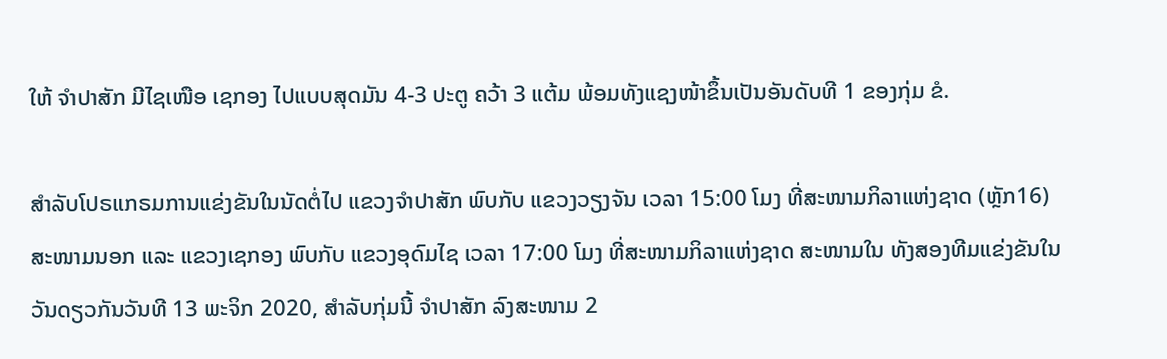ໃຫ້ ຈຳປາສັກ ມີໄຊເໜືອ ເຊກອງ ໄປແບບສຸດມັນ 4-3 ປະຕູ ຄວ້າ 3 ແຕ້ມ ພ້ອມທັງແຊງໜ້າຂຶ້ນເປັນອັນດັບທີ 1 ຂອງກຸ່ມ ຂໍ.

ສຳລັບໂປຣແກຣມການແຂ່ງຂັນໃນນັດຕໍ່ໄປ ແຂວງຈຳປາສັກ ພົບກັບ ແຂວງວຽງຈັນ ເວລາ 15:00 ໂມງ ທີ່ສະໜາມກິລາແຫ່ງຊາດ (ຫຼັກ16) ສະໜາມນອກ ແລະ ແຂວງເຊກອງ ພົບກັບ ແຂວງອຸດົມໄຊ ເວລາ 17:00 ໂມງ ທີ່ສະໜາມກິລາແຫ່ງຊາດ ສະໜາມໃນ ທັງສອງທີມແຂ່ງຂັນໃນວັນດຽວກັນວັນທີ 13 ພະຈິກ 2020, ສຳລັບກຸ່ມນີ້ ຈຳປາສັກ ລົງສະໜາມ 2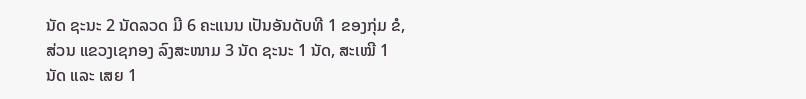ນັດ ຊະນະ 2 ນັດລວດ ມີ 6 ຄະແນນ ເປັນອັນດັບທີ 1 ຂອງກຸ່ມ ຂໍ, ສ່ວນ ແຂວງເຊກອງ ລົງສະໜາມ 3 ນັດ ຊະນະ 1 ນັດ, ສະເໝີ 1 ນັດ ແລະ ເສຍ 1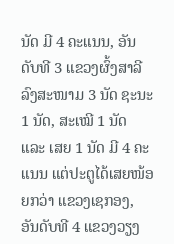ນັດ ມີ 4 ຄະແນນ, ອັນດັບທີ 3 ແຂວງຜົ້ງສາລີ ລົງສະໜາມ 3 ນັດ ຊະນະ 1 ນັດ, ສະເໝີ 1 ນັດ ແລະ ເສຍ 1 ນັດ ມີ 4 ຄະແນນ ແຕ່ປະຕູໄດ້ເສຍໜ້ອຍກວ່າ ແຂວງເຊກອງ, ອັນດັບທີ 4 ແຂວງວຽງ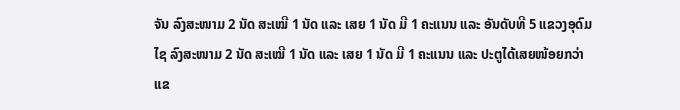ຈັນ ລົງສະໜາມ 2 ນັດ ສະເໝີ 1 ນັດ ແລະ ເສຍ 1 ນັດ ມີ 1 ຄະແນນ ແລະ ອັນດັບທີ 5 ແຂວງອຸດົມໄຊ ລົງສະໜາມ 2 ນັດ ສະເໝີ 1 ນັດ ແລະ ເສຍ 1 ນັດ ມີ 1 ຄະແນນ ແລະ ປະຕູໄດ້ເສຍໜ້ອຍກວ່າ ແຂ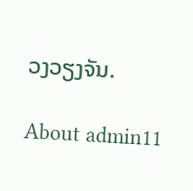ວງວຽງຈັນ.

About admin11